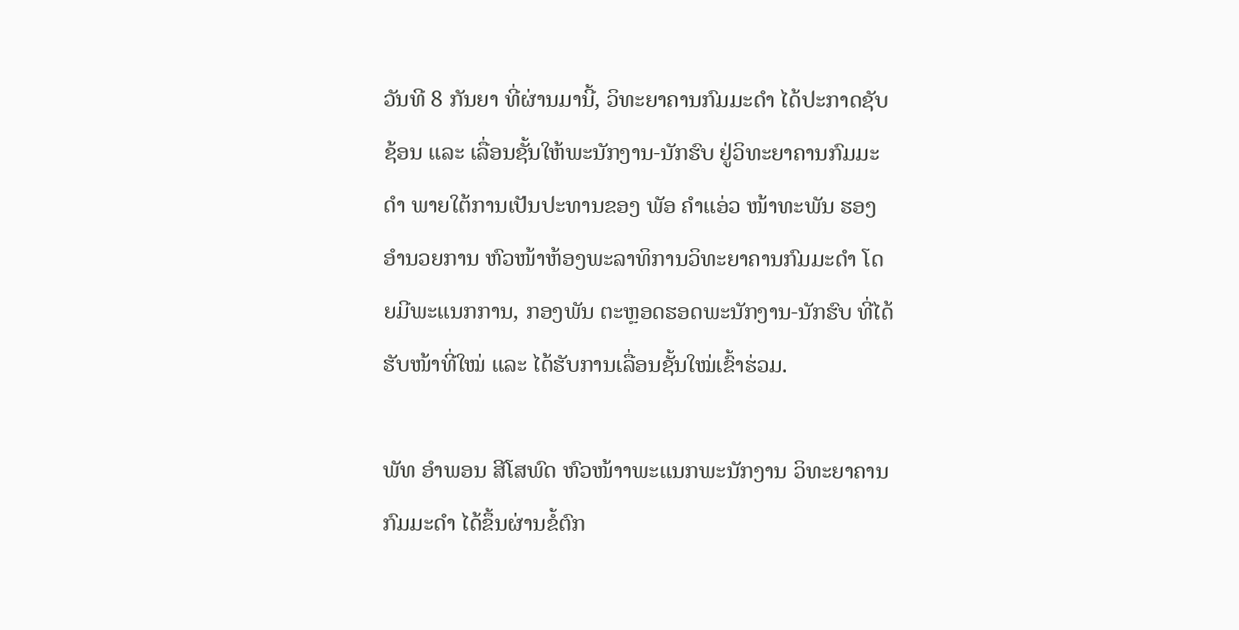ວັນທີ 8 ກັນຍາ ທີ່ຜ່ານມານີ້, ວິທະຍາຄານກົມມະດໍາ ໄດ້ປະກາດຊັບຊ້ອນ ແລະ ເລື່ອນຊັ້ນໃຫ້ພະນັກງານ-ນັກຮົບ ຢູ່ວິທະຍາຄານກົມມະດໍາ ພາຍໃຕ້ການເປັນປະທານຂອງ ພັອ ຄໍາແອ່ວ ໜ້າທະພັນ ຮອງອໍານວຍການ ຫົວໜ້າຫ້ອງພະລາທິການວິທະຍາຄານກົມມະດໍາ ໂດຍມີພະແນກການ, ກອງພັນ ຕະຫຼອດຮອດພະນັກງານ-ນັກຮົບ ທີ່ໄດ້ຮັບໜ້າທີ່ໃໝ່ ແລະ ໄດ້ຮັບການເລື່ອນຊັ້ນໃໝ່ເຂົ້າຮ່ວມ.

ພັທ ອໍາພອນ ສີໂສພົດ ຫົວໜ້າາພະແນກພະນັກງານ ວິທະຍາຄານກົມມະດໍາ ໄດ້ຂຶ້ນຜ່ານຂໍ້ຕົກ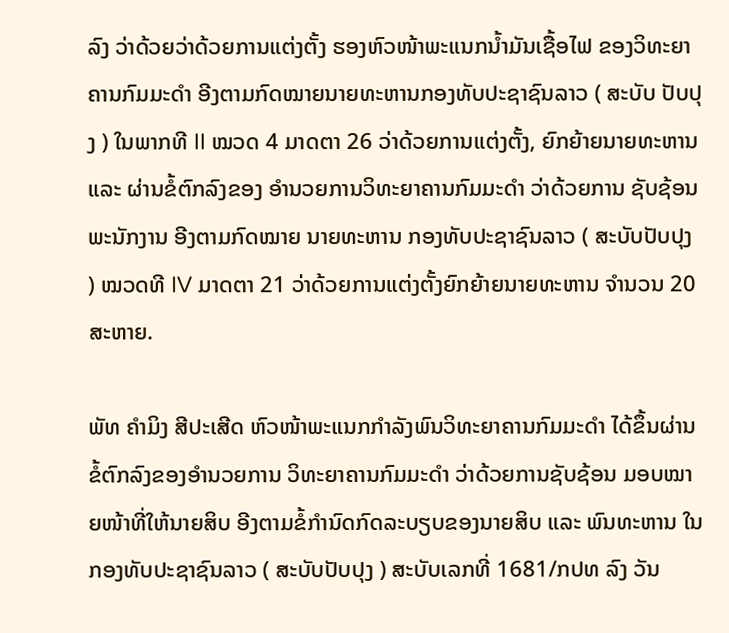ລົງ ວ່າດ້ວຍວ່າດ້ວຍການແຕ່ງຕັ້ງ ຮອງຫົວໜ້າພະແນກນ້ຳມັນເຊື້ອໄຟ ຂອງວິທະຍາຄານກົມມະດໍາ ອີງຕາມກົດໝາຍນາຍທະຫານກອງທັບປະຊາຊົນລາວ ( ສະບັບ ປັບປຸງ ) ໃນພາກທີ II ໝວດ 4 ມາດຕາ 26 ວ່າດ້ວຍການແຕ່ງຕັ້ງ, ຍົກຍ້າຍນາຍທະຫານ ແລະ ຜ່ານຂໍ້ຕົກລົງຂອງ ອໍານວຍການວິທະຍາຄານກົມມະດໍາ ວ່າດ້ວຍການ ຊັບຊ້ອນພະນັກງານ ອີງຕາມກົດໝາຍ ນາຍທະຫານ ກອງທັບປະຊາຊົນລາວ ( ສະບັບປັບປຸງ ) ໝວດທີ IV ມາດຕາ 21 ວ່າດ້ວຍການແຕ່ງຕັ້ງຍົກຍ້າຍນາຍທະຫານ ຈໍານວນ 20 ສະຫາຍ.

ພັທ ຄໍາມິງ ສີປະເສີດ ຫົວໜ້າພະແນກກໍາລັງພົນວິທະຍາຄານກົມມະດໍາ ໄດ້ຂຶ້ນຜ່ານຂໍ້ຕົກລົງຂອງອໍານວຍການ ວິທະຍາຄານກົມມະດໍາ ວ່າດ້ວຍການຊັບຊ້ອນ ມອບໝາຍໜ້າທີ່ໃຫ້ນາຍສິບ ອີງຕາມຂໍ້ກໍານົດກົດລະບຽບຂອງນາຍສິບ ແລະ ພົນທະຫານ ໃນກອງທັບປະຊາຊົນລາວ ( ສະບັບປັບປຸງ ) ສະບັບເລກທີ່ 1681/ກປທ ລົງ ວັນ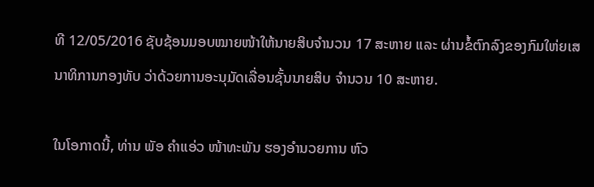ທີ 12/05/2016 ຊັບຊ້ອນມອບໝາຍໜ້າໃຫ້ນາຍສິບຈໍານວນ 17 ສະຫາຍ ແລະ ຜ່ານຂໍ້ຕົກລົງຂອງກົມໃຫ່ຍເສນາທິການກອງທັບ ວ່າດ້ວຍການອະນຸມັດເລື່ອນຊັ້ນນາຍສິບ ຈໍານວນ 10 ສະຫາຍ.

ໃນໂອກາດນີ້, ທ່ານ ພັອ ຄໍາແອ່ວ ໜ້າທະພັນ ຮອງອໍານວຍການ ຫົວ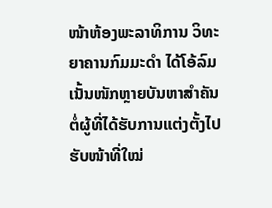ໜ້າຫ້ອງພະລາທິການ ວິທະຍາຄານກົມມະດໍາ ໄດ້ໂອ້ລົມເນັ້ນໜັກຫຼາຍບັນຫາສໍາຄັນຕໍ່ຜູ້ທີ່ໄດ້ຮັບການແຕ່ງຕັ້ງໄປຮັບໜ້າທີ່ໃໝ່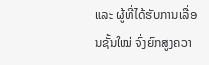ແລະ ຜູ້ທີ່ໄດ້ຮັບການເລື່ອນຊັ້ນໃໝ່ ຈົ່ງຍົກສູງຄວາ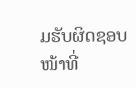ມຮັບຜິດຊອບໜ້າທີ່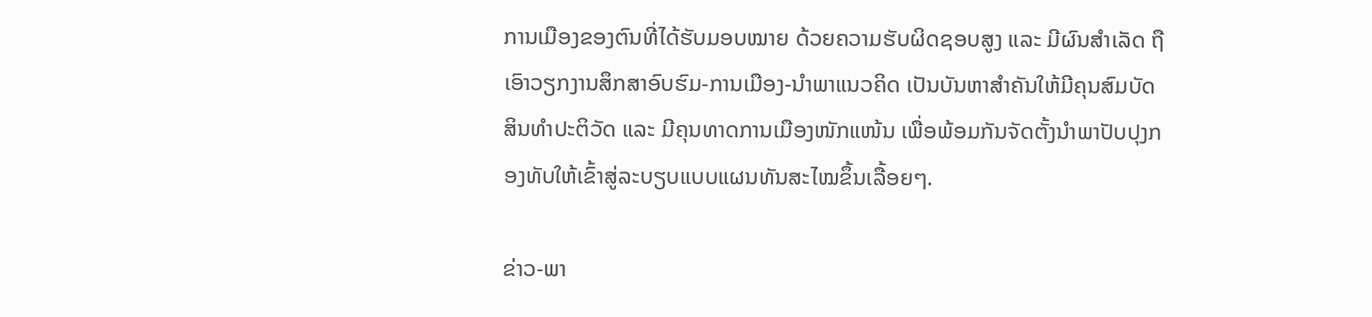ການເມືອງຂອງຕົນທີ່ໄດ້ຮັບມອບໝາຍ ດ້ວຍຄວາມຮັບຜິດຊອບສູງ ແລະ ມີຜົນສໍາເລັດ ຖືເອົາວຽກງານສຶກສາອົບຮົມ-ການເມືອງ-ນໍາພາແນວຄິດ ເປັນບັນຫາສໍາຄັນໃຫ້ມີຄຸນສົມບັດສິນທໍາປະຕິວັດ ແລະ ມີຄຸນທາດການເມືອງໜັກແໜ້ນ ເພື່ອພ້ອມກັນຈັດຕັ້ງນໍາພາປັບປຸງກອງທັບໃຫ້ເຂົ້າສູ່ລະບຽບແບບແຜນທັນສະໄໝຂຶ້ນເລື້ອຍໆ.

ຂ່າວ-ພາ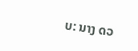ບ: ນາງ ດວ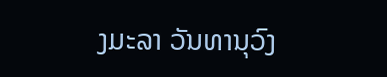ງມະລາ ວັນທານຸວົງ